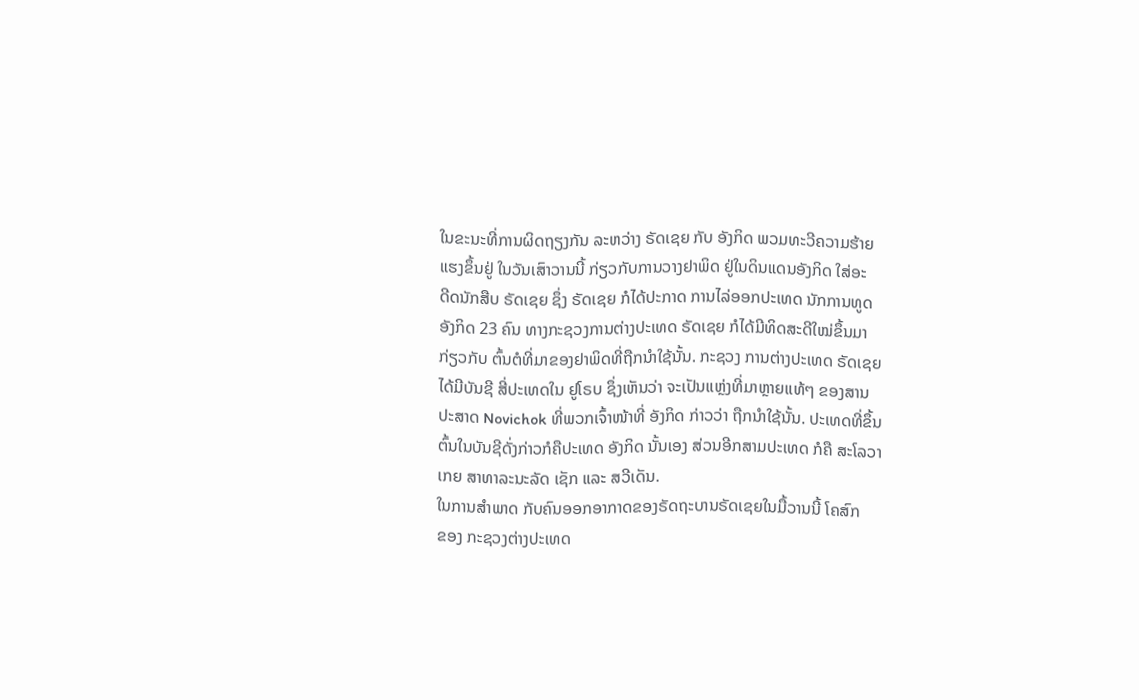ໃນຂະນະທີ່ການຜິດຖຽງກັນ ລະຫວ່າງ ຣັດເຊຍ ກັບ ອັງກິດ ພວມທະວີຄວາມຮ້າຍ
ແຮງຂຶ້ນຢູ່ ໃນວັນເສົາວານນີ້ ກ່ຽວກັບການວາງຢາພິດ ຢູ່ໃນດິນແດນອັງກິດ ໃສ່ອະ
ດີດນັກສືບ ຣັດເຊຍ ຊຶ່ງ ຣັດເຊຍ ກໍໄດ້ປະກາດ ການໄລ່ອອກປະເທດ ນັກການທູດ
ອັງກິດ 23 ຄົນ ທາງກະຊວງການຕ່າງປະເທດ ຣັດເຊຍ ກໍໄດ້ມີທິດສະດີໃໝ່ຂຶ້ນມາ
ກ່ຽວກັບ ຕົ້ນຕໍທີ່ມາຂອງຢາພິດທີ່ຖືກນຳໃຊ້ນັ້ນ. ກະຊວງ ການຕ່າງປະເທດ ຣັດເຊຍ
ໄດ້ມີບັນຊີ ສີ່ປະເທດໃນ ຢູໂຣບ ຊຶ່ງເຫັນວ່າ ຈະເປັນແຫຼ່ງທີ່ມາຫຼາຍແທ້ໆ ຂອງສານ
ປະສາດ Novichok ທີ່ພວກເຈົ້າໜ້າທີ່ ອັງກິດ ກ່າວວ່າ ຖືກນຳໃຊ້ນັ້ນ. ປະເທດທີ່ຂຶ້ນ
ຕົ້ນໃນບັນຊີດັ່ງກ່າວກໍຄືປະເທດ ອັງກິດ ນັ້ນເອງ ສ່ວນອີກສາມປະເທດ ກໍຄື ສະໂລວາ
ເກຍ ສາທາລະນະລັດ ເຊັກ ແລະ ສວີເດັນ.
ໃນການສຳພາດ ກັບຄົນອອກອາກາດຂອງຣັດຖະບານຣັດເຊຍໃນມື້ວານນີ້ ໂຄສົກ
ຂອງ ກະຊວງຕ່າງປະເທດ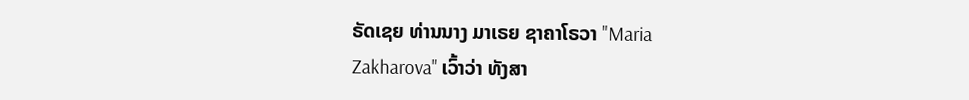ຣັດເຊຍ ທ່ານນາງ ມາເຣຍ ຊາຄາໂຣວາ "Maria
Zakharova" ເວົ້າວ່າ ທັງສາ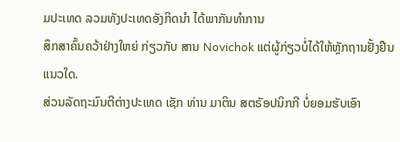ມປະເທດ ລວມທັງປະເທດອັງກິດນຳ ໄດ້ພາກັນທຳການ
ສຶກສາຄົ້ນຄວ້າຢ່າງໃຫຍ່ ກ່ຽວກັບ ສານ Novichok ແຕ່ຜູ້ກ່ຽວບໍ່ໄດ້ໃຫ້ຫຼັກຖານຢັ້ງຢືນ
ແນວໃດ.
ສ່ວນລັດຖະມົນຕີຕ່າງປະເທດ ເຊັກ ທ່ານ ມາຕິນ ສຕຣັອປນິກກີ ບໍ່ຍອມຮັບເອົາ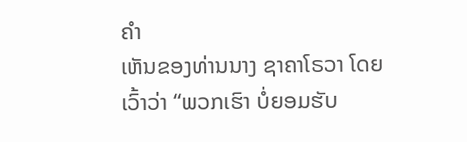ຄຳ
ເຫັນຂອງທ່ານນາງ ຊາຄາໂຣວາ ໂດຍເວົ້າວ່າ “ພວກເຮົາ ບໍ່ຍອມຮັບ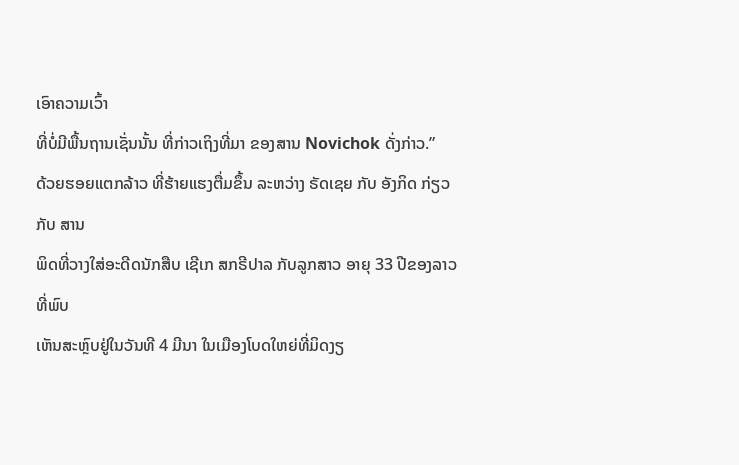ເອົາຄວາມເວົ້າ
ທີ່ບໍ່ມີພື້ນຖານເຊັ່ນນັ້ນ ທີ່ກ່າວເຖິງທີ່ມາ ຂອງສານ Novichok ດັ່ງກ່າວ.”
ດ້ວຍຮອຍແຕກລ້າວ ທີ່ຮ້າຍແຮງຕື່ມຂຶ້ນ ລະຫວ່າງ ຣັດເຊຍ ກັບ ອັງກິດ ກ່ຽວກັບ ສານ
ພິດທີ່ວາງໃສ່ອະດີດນັກສືບ ເຊີເກ ສກຣີປາລ ກັບລູກສາວ ອາຍຸ 33 ປີຂອງລາວ ທີ່ພົບ
ເຫັນສະຫຼົບຢູ່ໃນວັນທີ 4 ມີນາ ໃນເມືອງໂບດໃຫຍ່ທີ່ມິດງຽ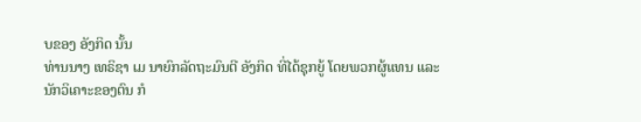ບຂອງ ອັງກິດ ນັ້ນ
ທ່ານນາງ ເທຣິຊາ ເມ ນາຍົກລັດຖະມົນຕີ ອັງກິດ ທີ່ໄດ້ຊຸກຍູ້ ໂດຍພວກຜູ້ແທນ ແລະ
ນັກວິເຄາະຂອງຕົນ ກໍ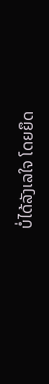ບໍ່ໄດ້ລັງເລໃຈ ໂດຍຍຶດ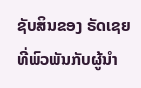ຊັບສິນຂອງ ຣັດເຊຍ ທີ່ພົວພັນກັບຜູ້ນຳ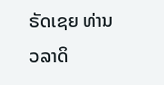ຣັດເຊຍ ທ່ານ ວລາດິ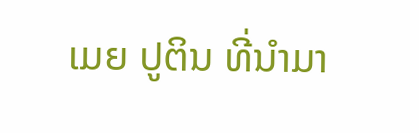ເມຍ ປູຕິນ ທີ່ນຳມາ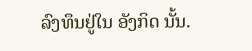ລົງທຶນຢູ່ໃນ ອັງກິດ ນັ້ນ.